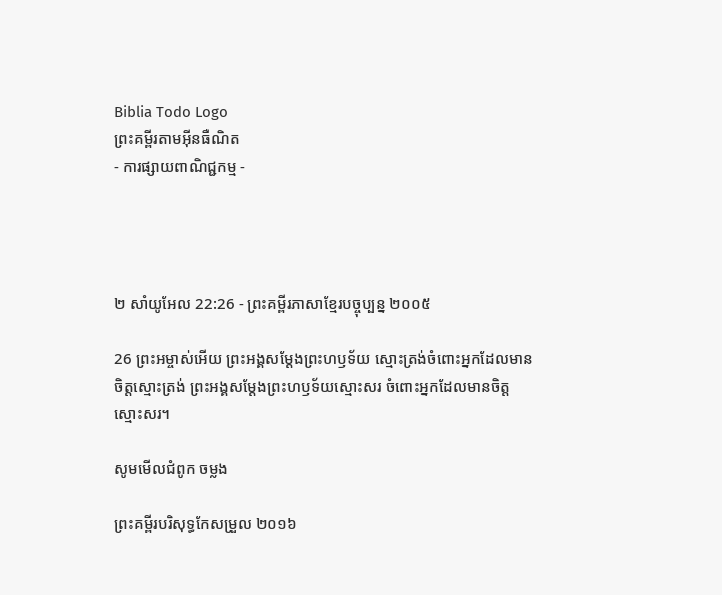Biblia Todo Logo
ព្រះគម្ពីរតាមអ៊ីនធឺណិត
- ការផ្សាយពាណិជ្ជកម្ម -




២ សាំ‌យូ‌អែល 22:26 - ព្រះគម្ពីរភាសាខ្មែរបច្ចុប្បន្ន ២០០៥

26 ព្រះ‌អម្ចាស់អើយ ព្រះអង្គសម្តែងព្រះ‌ហឫទ័យ ស្មោះត្រង់ចំពោះអ្នកដែលមានចិត្តស្មោះត្រង់ ព្រះអង្គសម្តែងព្រះ‌ហឫទ័យស្មោះសរ ចំពោះអ្នកដែលមានចិត្តស្មោះសរ។

សូមមើលជំពូក ចម្លង

ព្រះគម្ពីរបរិសុទ្ធកែសម្រួល ២០១៦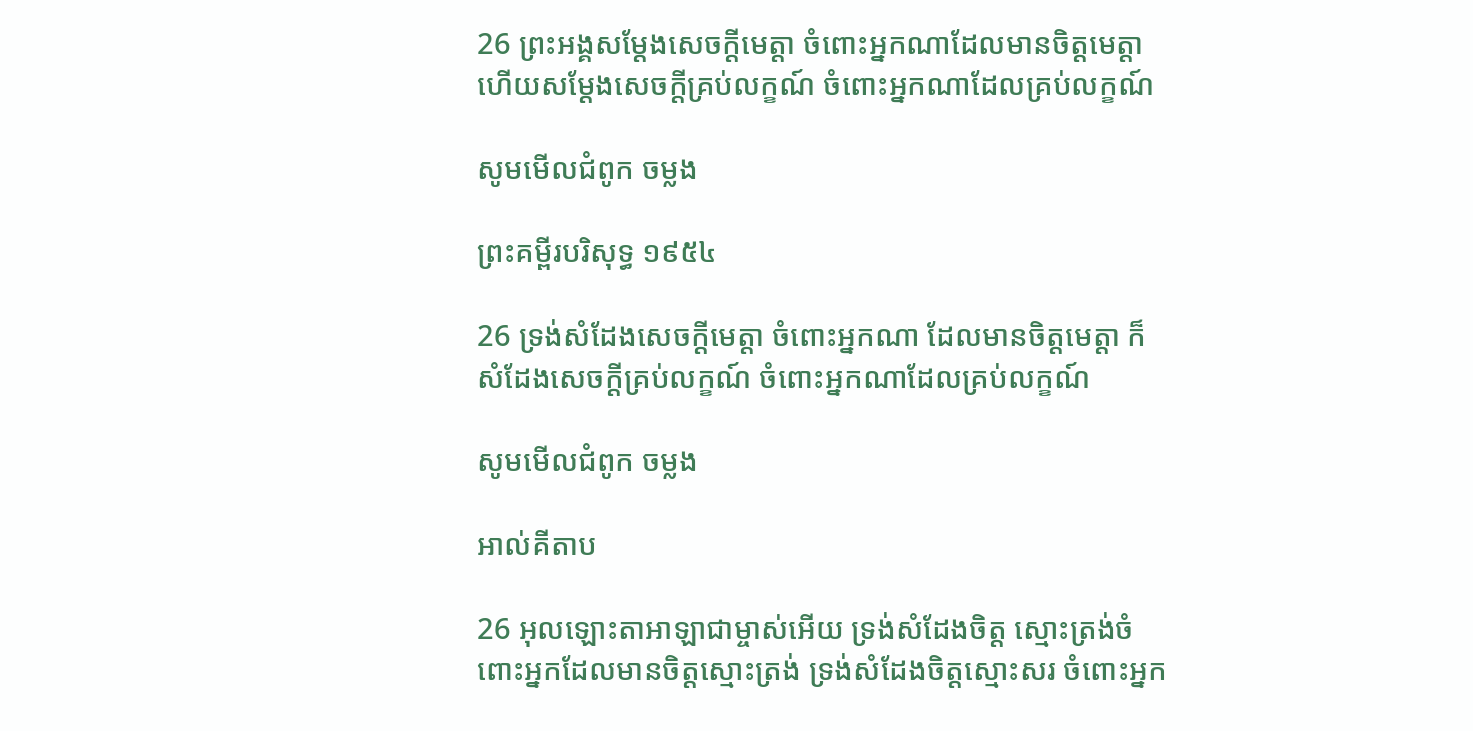26 ព្រះ‌អង្គសម្ដែងសេចក្ដីមេត្តា ចំពោះអ្នកណាដែលមានចិត្តមេត្តា ហើយសម្ដែងសេចក្ដីគ្រប់លក្ខណ៍ ចំពោះអ្នកណាដែលគ្រប់លក្ខណ៍

សូមមើលជំពូក ចម្លង

ព្រះគម្ពីរបរិសុទ្ធ ១៩៥៤

26 ទ្រង់សំដែងសេចក្ដីមេត្តា ចំពោះអ្នកណា ដែលមានចិត្តមេត្តា ក៏សំដែងសេចក្ដីគ្រប់លក្ខណ៍ ចំពោះអ្នកណាដែលគ្រប់លក្ខណ៍

សូមមើលជំពូក ចម្លង

អាល់គីតាប

26 អុលឡោះ‌តាអាឡាជាម្ចាស់អើយ ទ្រង់សំដែងចិត្ត ស្មោះត្រង់ចំពោះអ្នកដែលមានចិត្តស្មោះត្រង់ ទ្រង់សំដែងចិត្តស្មោះសរ ចំពោះអ្នក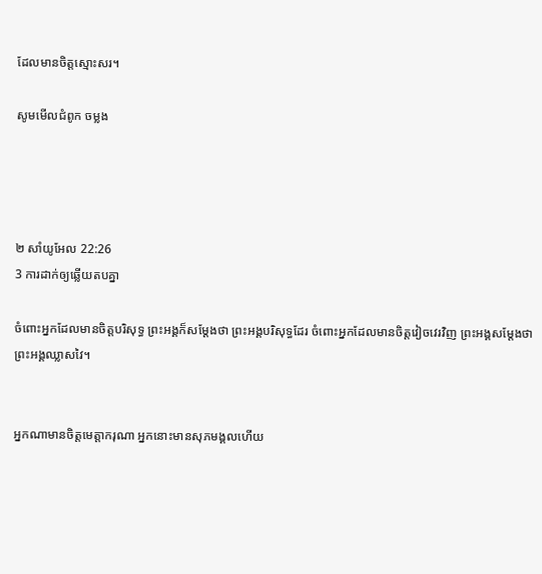ដែលមានចិត្តស្មោះសរ។

សូមមើលជំពូក ចម្លង




២ សាំ‌យូ‌អែល 22:26
3 ការដាក់ឲ្យឆ្លើយតបគ្នា

ចំពោះអ្នកដែលមានចិត្តបរិសុទ្ធ ព្រះអង្គក៏សម្តែងថា ព្រះអង្គបរិសុទ្ធដែរ ចំពោះអ្នកដែលមានចិត្តវៀច‌វេរវិញ ព្រះអង្គសម្តែងថាព្រះអង្គឈ្លាស‌វៃ។


អ្នកណាមានចិត្តមេត្តា‌ករុណា អ្នកនោះមានសុភមង្គលហើយ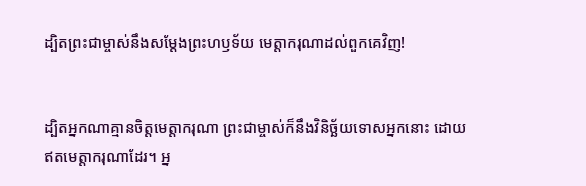ដ្បិតព្រះ‌ជាម្ចាស់នឹងសម្តែងព្រះ‌ហឫទ័យ មេត្តា‌ករុណាដល់ពួកគេវិញ!


ដ្បិតអ្នកណាគ្មានចិត្តមេត្តា‌ករុណា ព្រះ‌ជាម្ចាស់ក៏នឹងវិនិច្ឆ័យទោសអ្នកនោះ ដោយឥតមេត្តា‌ករុណាដែរ។ អ្ន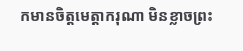កមានចិត្តមេត្តា‌ករុណា មិនខ្លាចព្រះ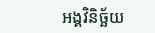អង្គវិនិច្ឆ័យ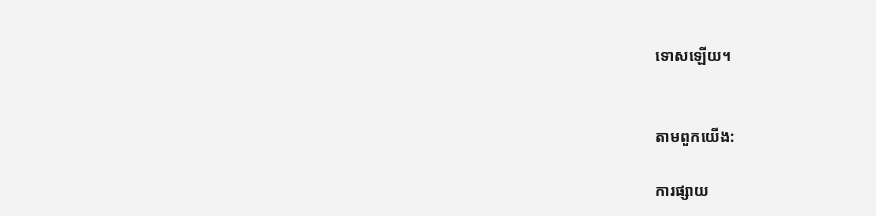ទោសឡើយ។


តាមពួកយើង:

ការផ្សាយ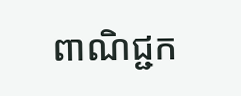ពាណិជ្ជក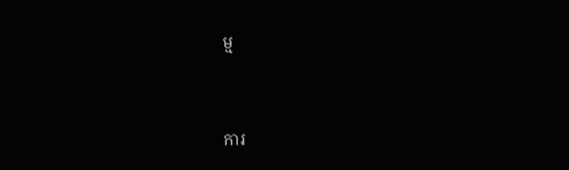ម្ម


ការ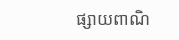ផ្សាយពាណិ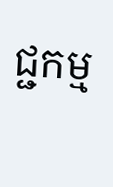ជ្ជកម្ម